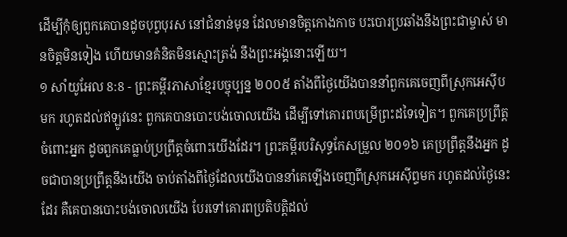ដើម្បីកុំឲ្យពួកគេបានដូចបុព្វបុរស នៅជំនាន់មុន ដែលមានចិត្តកោងកាច បះបោរប្រឆាំងនឹងព្រះជាម្ចាស់ មានចិត្តមិនទៀង ហើយមានគំនិតមិនស្មោះត្រង់ នឹងព្រះអង្គនោះឡើយ។
១ សាំយូអែល 8:8 - ព្រះគម្ពីរភាសាខ្មែរបច្ចុប្បន្ន ២០០៥ តាំងពីថ្ងៃយើងបាននាំពួកគេចេញពីស្រុកអេស៊ីបមក រហូតដល់ឥឡូវនេះ ពួកគេបានបោះបង់ចោលយើង ដើម្បីទៅគោរពបម្រើព្រះដទៃទៀត។ ពួកគេប្រព្រឹត្តចំពោះអ្នក ដូចពួកគេធ្លាប់ប្រព្រឹត្តចំពោះយើងដែរ។ ព្រះគម្ពីរបរិសុទ្ធកែសម្រួល ២០១៦ គេប្រព្រឹត្តនឹងអ្នក ដូចជាបានប្រព្រឹត្តនឹងយើង ចាប់តាំងពីថ្ងៃដែលយើងបាននាំគេឡើងចេញពីស្រុកអេស៊ីព្ទមក រហូតដល់ថ្ងៃនេះដែរ គឺគេបានបោះបង់ចោលយើង បែរទៅគោរពប្រតិបត្តិដល់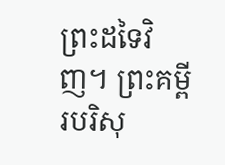ព្រះដទៃវិញ។ ព្រះគម្ពីរបរិសុ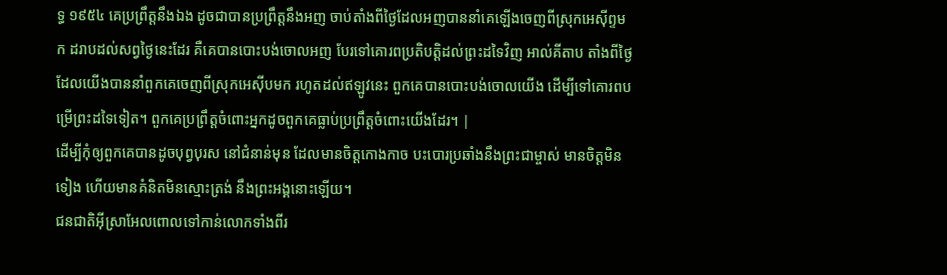ទ្ធ ១៩៥៤ គេប្រព្រឹត្តនឹងឯង ដូចជាបានប្រព្រឹត្តនឹងអញ ចាប់តាំងពីថ្ងៃដែលអញបាននាំគេឡើងចេញពីស្រុកអេស៊ីព្ទមក ដរាបដល់សព្វថ្ងៃនេះដែរ គឺគេបានបោះបង់ចោលអញ បែរទៅគោរពប្រតិបត្តិដល់ព្រះដទៃវិញ អាល់គីតាប តាំងពីថ្ងៃដែលយើងបាននាំពួកគេចេញពីស្រុកអេស៊ីបមក រហូតដល់ឥឡូវនេះ ពួកគេបានបោះបង់ចោលយើង ដើម្បីទៅគោរពបម្រើព្រះដទៃទៀត។ ពួកគេប្រព្រឹត្តចំពោះអ្នកដូចពួកគេធ្លាប់ប្រព្រឹត្តចំពោះយើងដែរ។ |
ដើម្បីកុំឲ្យពួកគេបានដូចបុព្វបុរស នៅជំនាន់មុន ដែលមានចិត្តកោងកាច បះបោរប្រឆាំងនឹងព្រះជាម្ចាស់ មានចិត្តមិនទៀង ហើយមានគំនិតមិនស្មោះត្រង់ នឹងព្រះអង្គនោះឡើយ។
ជនជាតិអ៊ីស្រាអែលពោលទៅកាន់លោកទាំងពីរ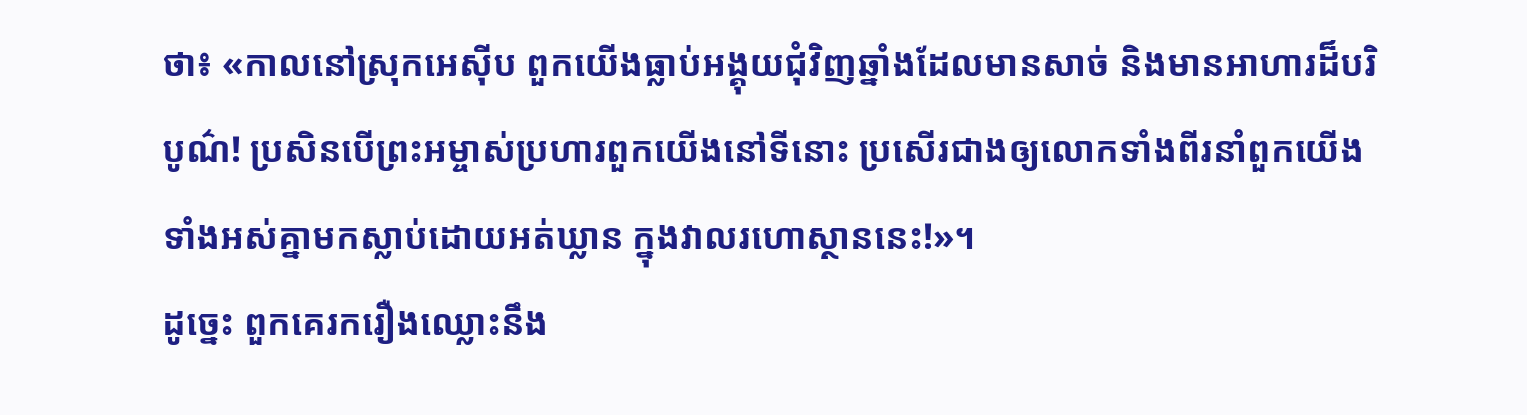ថា៖ «កាលនៅស្រុកអេស៊ីប ពួកយើងធ្លាប់អង្គុយជុំវិញឆ្នាំងដែលមានសាច់ និងមានអាហារដ៏បរិបូណ៌! ប្រសិនបើព្រះអម្ចាស់ប្រហារពួកយើងនៅទីនោះ ប្រសើរជាងឲ្យលោកទាំងពីរនាំពួកយើងទាំងអស់គ្នាមកស្លាប់ដោយអត់ឃ្លាន ក្នុងវាលរហោស្ថាននេះ!»។
ដូច្នេះ ពួកគេរករឿងឈ្លោះនឹង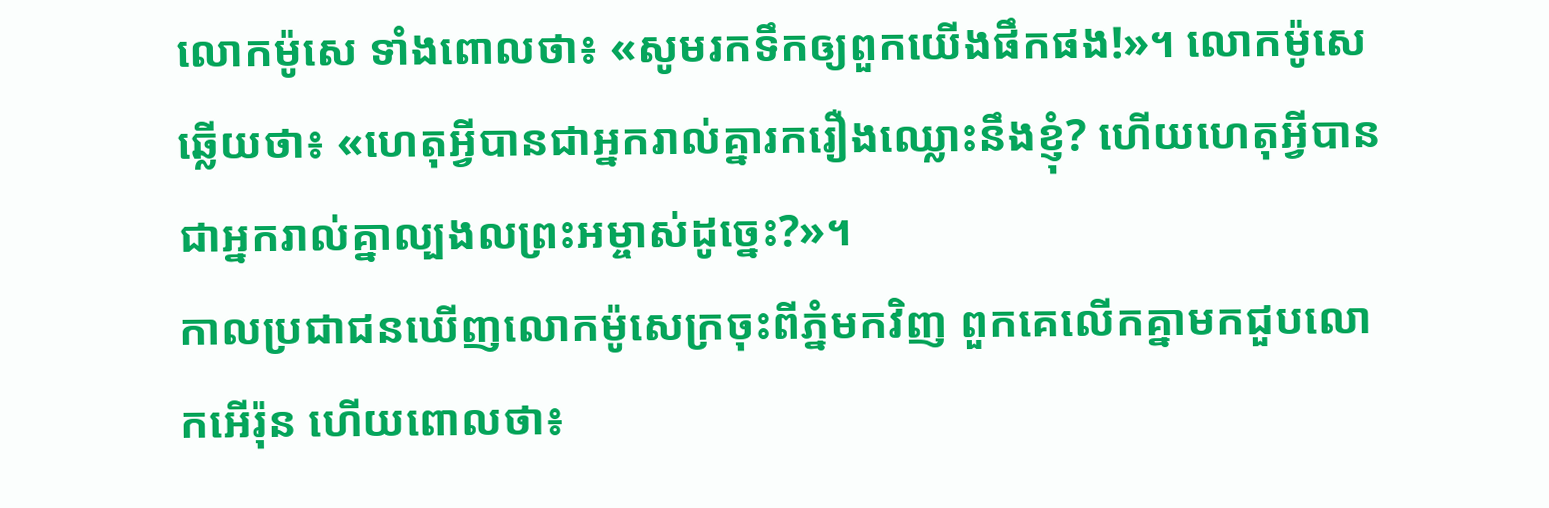លោកម៉ូសេ ទាំងពោលថា៖ «សូមរកទឹកឲ្យពួកយើងផឹកផង!»។ លោកម៉ូសេឆ្លើយថា៖ «ហេតុអ្វីបានជាអ្នករាល់គ្នារករឿងឈ្លោះនឹងខ្ញុំ? ហើយហេតុអ្វីបានជាអ្នករាល់គ្នាល្បងលព្រះអម្ចាស់ដូច្នេះ?»។
កាលប្រជាជនឃើញលោកម៉ូសេក្រចុះពីភ្នំមកវិញ ពួកគេលើកគ្នាមកជួបលោកអើរ៉ុន ហើយពោលថា៖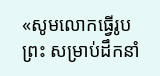«សូមលោកធ្វើរូបព្រះ សម្រាប់ដឹកនាំ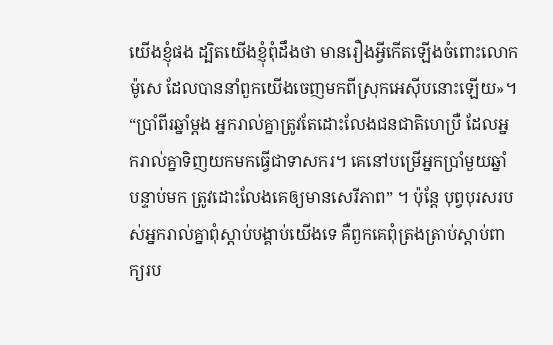យើងខ្ញុំផង ដ្បិតយើងខ្ញុំពុំដឹងថា មានរឿងអ្វីកើតឡើងចំពោះលោកម៉ូសេ ដែលបាននាំពួកយើងចេញមកពីស្រុកអេស៊ីបនោះឡើយ»។
“ប្រាំពីរឆ្នាំម្ដង អ្នករាល់គ្នាត្រូវតែដោះលែងជនជាតិហេប្រឺ ដែលអ្នករាល់គ្នាទិញយកមកធ្វើជាទាសករ។ គេនៅបម្រើអ្នកប្រាំមួយឆ្នាំ បន្ទាប់មក ត្រូវដោះលែងគេឲ្យមានសេរីភាព” ។ ប៉ុន្តែ បុព្វបុរសរបស់អ្នករាល់គ្នាពុំស្ដាប់បង្គាប់យើងទេ គឺពួកគេពុំត្រងត្រាប់ស្ដាប់ពាក្យរប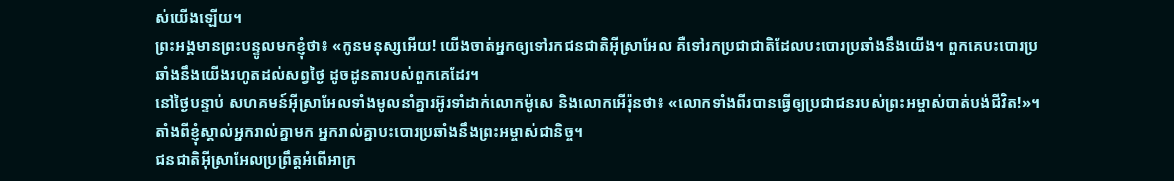ស់យើងឡើយ។
ព្រះអង្គមានព្រះបន្ទូលមកខ្ញុំថា៖ «កូនមនុស្សអើយ! យើងចាត់អ្នកឲ្យទៅរកជនជាតិអ៊ីស្រាអែល គឺទៅរកប្រជាជាតិដែលបះបោរប្រឆាំងនឹងយើង។ ពួកគេបះបោរប្រឆាំងនឹងយើងរហូតដល់សព្វថ្ងៃ ដូចដូនតារបស់ពួកគេដែរ។
នៅថ្ងៃបន្ទាប់ សហគមន៍អ៊ីស្រាអែលទាំងមូលនាំគ្នារអ៊ូរទាំដាក់លោកម៉ូសេ និងលោកអើរ៉ុនថា៖ «លោកទាំងពីរបានធ្វើឲ្យប្រជាជនរបស់ព្រះអម្ចាស់បាត់បង់ជីវិត!»។
តាំងពីខ្ញុំស្គាល់អ្នករាល់គ្នាមក អ្នករាល់គ្នាបះបោរប្រឆាំងនឹងព្រះអម្ចាស់ជានិច្ច។
ជនជាតិអ៊ីស្រាអែលប្រព្រឹត្តអំពើអាក្រ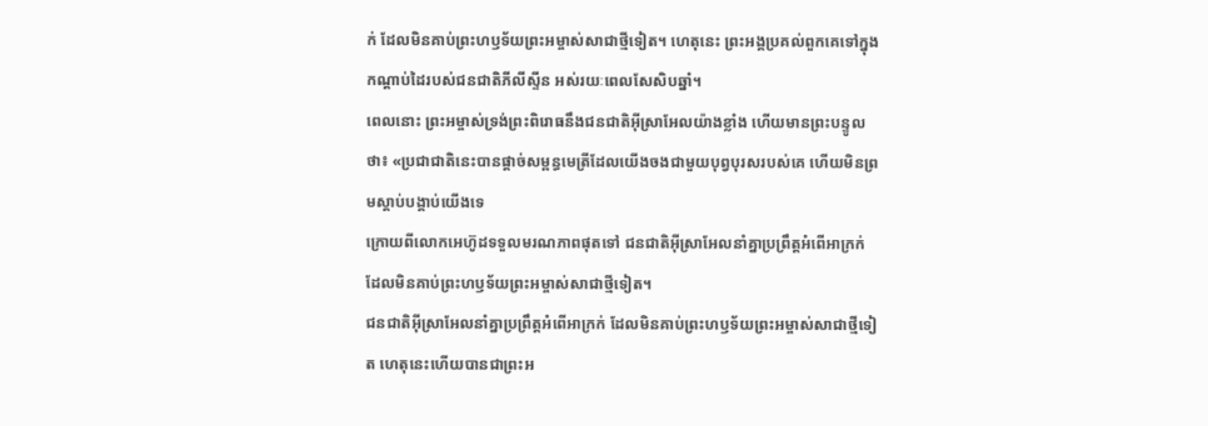ក់ ដែលមិនគាប់ព្រះហឫទ័យព្រះអម្ចាស់សាជាថ្មីទៀត។ ហេតុនេះ ព្រះអង្គប្រគល់ពួកគេទៅក្នុងកណ្ដាប់ដៃរបស់ជនជាតិភីលីស្ទីន អស់រយៈពេលសែសិបឆ្នាំ។
ពេលនោះ ព្រះអម្ចាស់ទ្រង់ព្រះពិរោធនឹងជនជាតិអ៊ីស្រាអែលយ៉ាងខ្លាំង ហើយមានព្រះបន្ទូលថា៖ «ប្រជាជាតិនេះបានផ្ដាច់សម្ពន្ធមេត្រីដែលយើងចងជាមួយបុព្វបុរសរបស់គេ ហើយមិនព្រមស្ដាប់បង្គាប់យើងទេ
ក្រោយពីលោកអេហ៊ូដទទួលមរណភាពផុតទៅ ជនជាតិអ៊ីស្រាអែលនាំគ្នាប្រព្រឹត្តអំពើអាក្រក់ ដែលមិនគាប់ព្រះហឫទ័យព្រះអម្ចាស់សាជាថ្មីទៀត។
ជនជាតិអ៊ីស្រាអែលនាំគ្នាប្រព្រឹត្តអំពើអាក្រក់ ដែលមិនគាប់ព្រះហឫទ័យព្រះអម្ចាស់សាជាថ្មីទៀត ហេតុនេះហើយបានជាព្រះអ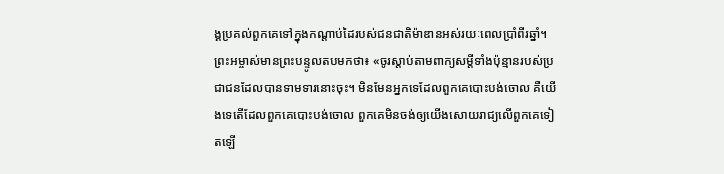ង្គប្រគល់ពួកគេទៅក្នុងកណ្ដាប់ដៃរបស់ជនជាតិម៉ាឌានអស់រយៈពេលប្រាំពីរឆ្នាំ។
ព្រះអម្ចាស់មានព្រះបន្ទូលតបមកថា៖ «ចូរស្ដាប់តាមពាក្យសម្ដីទាំងប៉ុន្មានរបស់ប្រជាជនដែលបានទាមទារនោះចុះ។ មិនមែនអ្នកទេដែលពួកគេបោះបង់ចោល គឺយើងទេតើដែលពួកគេបោះបង់ចោល ពួកគេមិនចង់ឲ្យយើងសោយរាជ្យលើពួកគេទៀតឡើ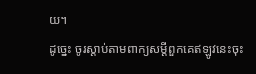យ។
ដូច្នេះ ចូរស្ដាប់តាមពាក្យសម្ដីពួកគេឥឡូវនេះចុះ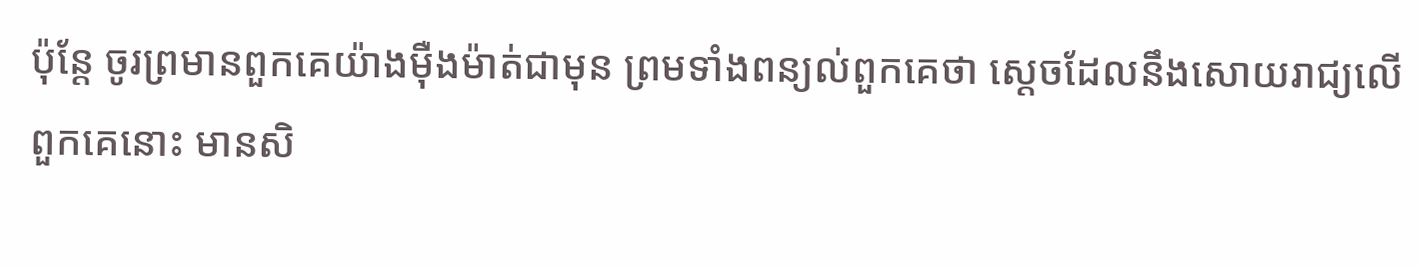ប៉ុន្តែ ចូរព្រមានពួកគេយ៉ាងម៉ឺងម៉ាត់ជាមុន ព្រមទាំងពន្យល់ពួកគេថា ស្ដេចដែលនឹងសោយរាជ្យលើពួកគេនោះ មានសិ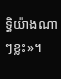ទ្ធិយ៉ាងណាៗខ្លះ»។